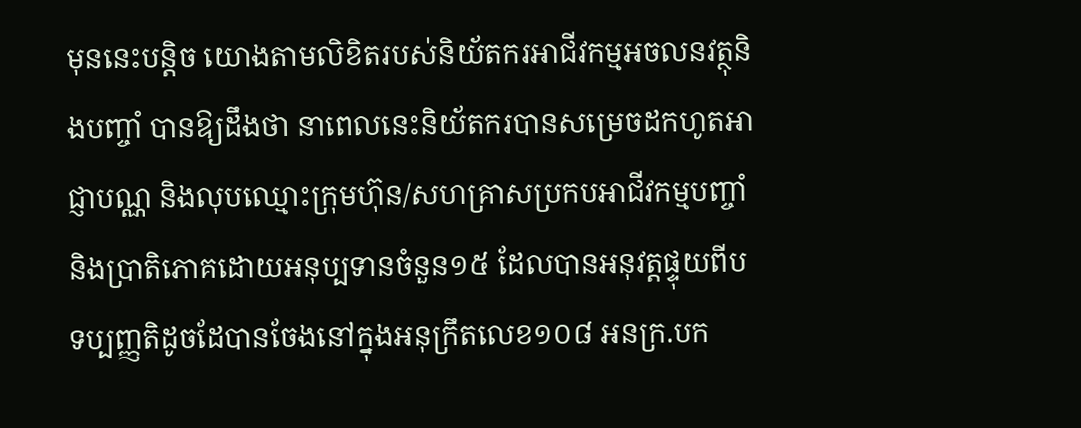មុននេះបន្តិច យោងតាមលិខិតរបស់និយ័តករអាជីវកម្មអចលនវត្ថុនិងបញ្ចាំ បានឱ្យដឹងថា នាពេលនេះនិយ័តករបានសម្រេចដកហូតអាជ្ញាបណ្ណ និងលុបឈ្មោះក្រុមហ៊ុន/សហគ្រាសប្រកបអាជីវកម្មបញ្ចាំនិងប្រាតិភោគដោយអនុប្បទានចំនួន១៥ ដែលបានអនុវត្តផ្ទុយពីបទប្បញ្ញតិដូចដែបានចែងនៅក្នុងអនុក្រឹតលេខ១០៨ អនក្រ.បក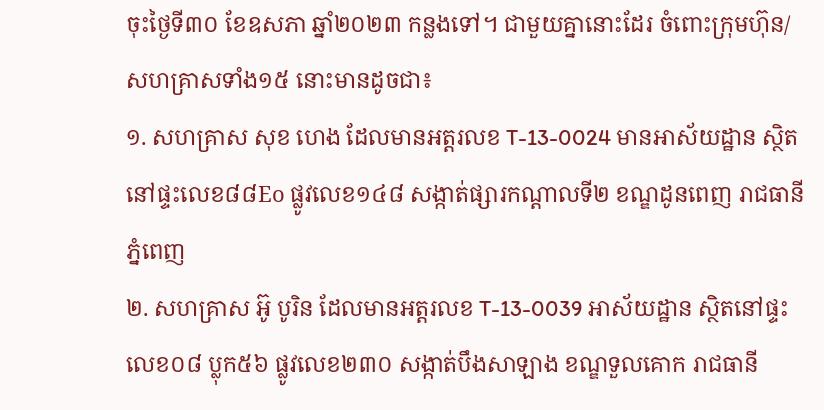ចុះថ្ងៃទី៣០ ខែឧសភា ឆ្នាំ២០២៣ កន្លងទៅ។ ជាមួយគ្នានោះដែរ ចំពោះក្រុមហ៊ុន/សហគ្រាសទាំង១៥ នោះមានដូចជា៖
១. សហគ្រាស សុខ ហេង ដែលមានអត្តរលខ T-13-0024 មានអាស័យដ្ឋាន ស្ថិតនៅផ្ទះលេខ៨៨Eo ផ្លូវលេខ១៤៨ សង្កាត់ផ្សារកណ្តាលទី២ ខណ្ឌដូនពេញ រាជធានីភ្នំពេញ
២. សហគ្រាស អ៊ូ បូរិន ដែលមានអត្តរលខ T-13-0039 អាស័យដ្ឋាន ស្ថិតនៅផ្ទះលេខ០៨ ប្លុក៥៦ ផ្លូវលេខ២៣០ សង្កាត់បឹងសាឡាង ខណ្ឌទួលគោក រាជធានី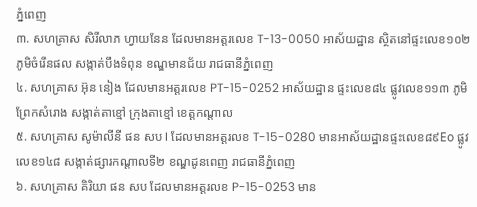ភ្នំពេញ
៣. សហគ្រាស សិរីលាភ ហ្វាយនែន ដែលមានអត្តរលេខ T-13-0050 អាស័យដ្ឋាន ស្ថិតនៅផ្ទះលេខ១០២ ភូមិចំរើនផល សង្កាត់បឹងទំពុន ខណ្ឌមានជ័យ រាជធានីភ្នំពេញ
៤. សហគ្រាស អ៊ុន នៀង ដែលមានអត្តរលេខ PT-15-0252 អាស័យដ្ឋាន ផ្ទះលេខ៨៤ ផ្លូវលេខ១១៣ ភូមិព្រែកសំរោង សង្កាត់តាខ្មៅ ក្រុងតាខ្មៅ ខេត្តកណ្តាល
៥. សហគ្រាស សូម៉ាលីនី ផន សប I ដែលមានអត្តរលខ T-15-0280 មានអាស័យដ្ឋានផ្ទះលេខ៨៩Eo ផ្លូវលេខ១៤៨ សង្កាត់ផ្សារកណ្តាលទី២ ខណ្ឌដូនពេញ រាជធានីភ្នំពេញ
៦. សហគ្រាស គិរិយា ផន សប ដែលមានអត្តរលខ P-15-0253 មាន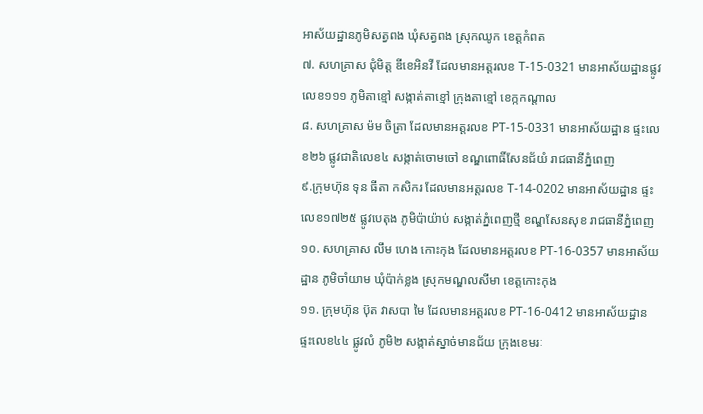អាស័យដ្ឋានភូមិសត្វពង ឃុំសត្វពង ស្រុកឈូក ខេត្តកំពត
៧. សហគ្រាស ជុំមិត្ត ឌីខេអិនវី ដែលមានអត្តរលខ T-15-0321 មានអាស័យដ្ឋានផ្លូវលេខ១១១ ភូមិតាខ្មៅ សង្កាត់តាខ្មៅ ក្រុងតាខ្មៅ ខេក្កកណ្តាល
៨. សហគ្រាស ម៉ម ចិត្រា ដែលមានអត្តរលខ PT-15-0331 មានអាស័យដ្ឋាន ផ្ទះលេខ២៦ ផ្លូវជាតិលេខ៤ សង្កាត់ចោមចៅ ខណ្ឌពោធិ៍សែនជ័យំ រាជធានីភ្នំពេញ
៩.ក្រុមហ៊ុន ទុន ធីតា កសិករ ដែលមានអត្តរលខ T-14-0202 មានអាស័យដ្ឋាន ផ្ទះលេខ១៧២៥ ផ្លូវបេតុង ភូមិប៉ាយ៉ាប់ សង្កាត់ភ្នំពេញថ្មី ខណ្ឌសែនសុខ រាជធានីភ្នំពេញ
១០. សហគ្រាស លឹម ហេង កោះកុង ដែលមានអត្តរលខ PT-16-0357 មានអាស័យដ្ឋាន ភូមិចាំយាម ឃុំប៉ាក់ខ្លង ស្រុកមណ្ឌលសីមា ខេត្តកោះកុង
១១. ក្រុមហ៊ុន ប៊ុត វាសបា មៃ ដែលមានអត្តរលខ PT-16-0412 មានអាស័យដ្ឋាន ផ្ទះលេខ៤៤ ផ្លូវលំ ភូមិ២ សង្កាត់ស្នាច់មានជ័យ ក្រុងខេមរៈ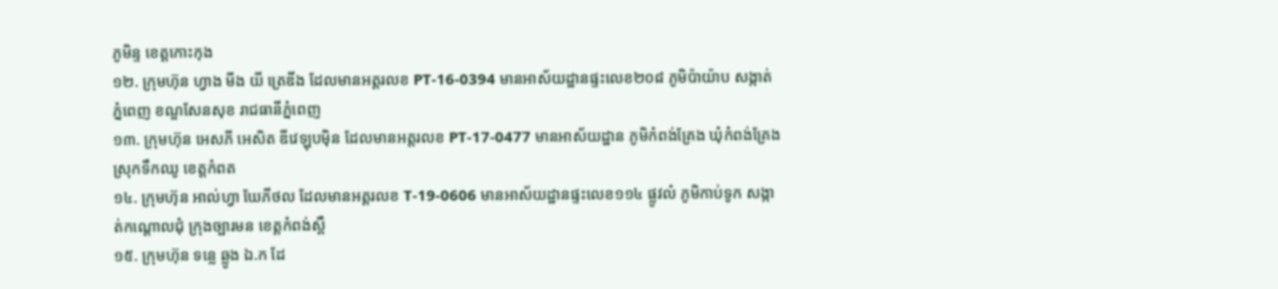ភូមិន្ទ ខេត្តកោះកុង
១២. ក្រុមហ៊ុន ហ្វាង មីង យី ត្រេឌីង ដែលមានអត្តរលខ PT-16-0394 មានអាស័យដ្ឋានផ្ទះលេខ២០៨ ភូមិប៉ាយ៉ាប សង្កាត់ភ្នំពេញ ខណ្ឌសែនសុខ រាជធានីភ្នំពេញ
១៣. ក្រុមហ៊ុន អេសភី អេសិត ឌីវេឡុបម៉ិន ដែលមានអត្តរលខ PT-17-0477 មានអាស័យដ្ឋាន ភូមិកំពង់គ្រែង ឃុំកំពង់គ្រែង ស្រុកទឹកឈូ ខេត្តកំពត
១៤. ក្រុមហ៊ុន អាល់ហ្វា ឃែភីថល ដែលមានអត្តរលខ T-19-0606 មានអាស័យដ្ឋានផ្ទះលេខ១១៤ ផ្លូវលំ ភូមិកាប់ទូក សង្កាត់កណ្តោលជុំ ក្រុងច្បារមន ខេត្តកំពង់ស្ពឺ
១៥. ក្រុមហ៊ុន ទន្លេ ឆ្លូង ឯ.ក ដែ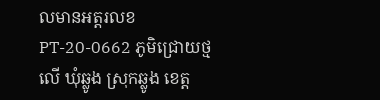លមានអត្តរលខ PT-20-0662 ភូមិជ្រោយថ្មលើ ឃុំឆ្លូង ស្រុកឆ្លូង ខេត្ត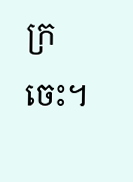ក្រចេះ។